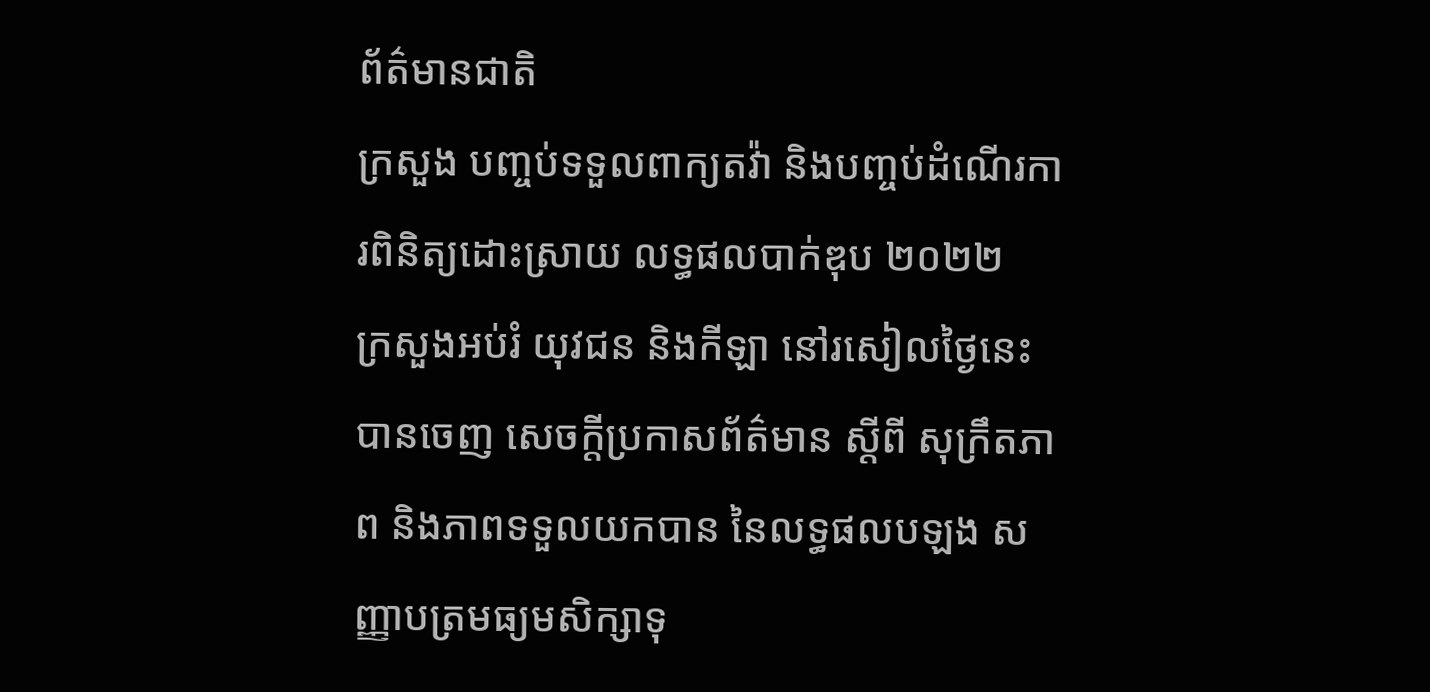ព័ត៌មានជាតិ
ក្រសួង បញ្ចប់ទទួលពាក្យតវ៉ា និងបញ្ចប់ដំណើរការពិនិត្យដោះស្រាយ លទ្ធផលបាក់ឌុប ២០២២
ក្រសួងអប់រំ យុវជន និងកីឡា នៅរសៀលថ្ងៃនេះ បានចេញ សេចក្តីប្រកាសព័ត៌មាន ស្តីពី សុក្រឹតភាព និងភាពទទួលយកបាន នៃលទ្ធផលបឡង សញ្ញាបត្រមធ្យមសិក្សាទុ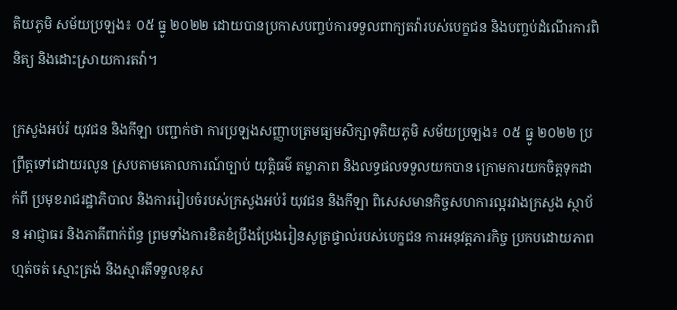តិយភូមិ សម័យប្រឡង៖ ០៥ ធ្នូ ២០២២ ដោយបានប្រកាសបញ្ចប់ការទទួលពាក្យតវ៉ារបស់បេក្ខជន និងបញ្ចប់ដំណើរការពិនិត្យ និងដោះស្រាយការតវ៉ា។

ក្រសួងអប់រំ យុវជន និងកីឡា បញ្ជាក់ថា ការប្រឡងសញ្ញាបត្រមធ្យមសិក្សាទុតិយភូមិ សម័យប្រឡង៖ ០៥ ធ្នូ ២០២២ ប្រព្រឹត្តទៅដោយរលូន ស្របតាមគោលការណ៍ច្បាប់ យុត្តិធម៌ តម្លាភាព និងលទ្ធផលទទួលយកបាន ក្រោមការយកចិត្តទុកដាក់ពី ប្រមុខរាជរដ្ឋាភិបាល និងការរៀបចំរបស់ក្រសួងអប់រំ យុវជន និងកីឡា ពិសេសមានកិច្ចសហការល្អរវាងក្រសួង ស្ថាប័ន អាជ្ញាធរ និងភាគីពាក់ព័ន្ធ ព្រមទាំងការខិតខំប្រឹងប្រែងរៀនសូត្រផ្ទាល់របស់បេក្ខជន ការអនុវត្តភារកិច្ច ប្រកបដោយភាពហ្មត់ចត់ ស្មោះត្រង់ និងស្មារតីទទួលខុស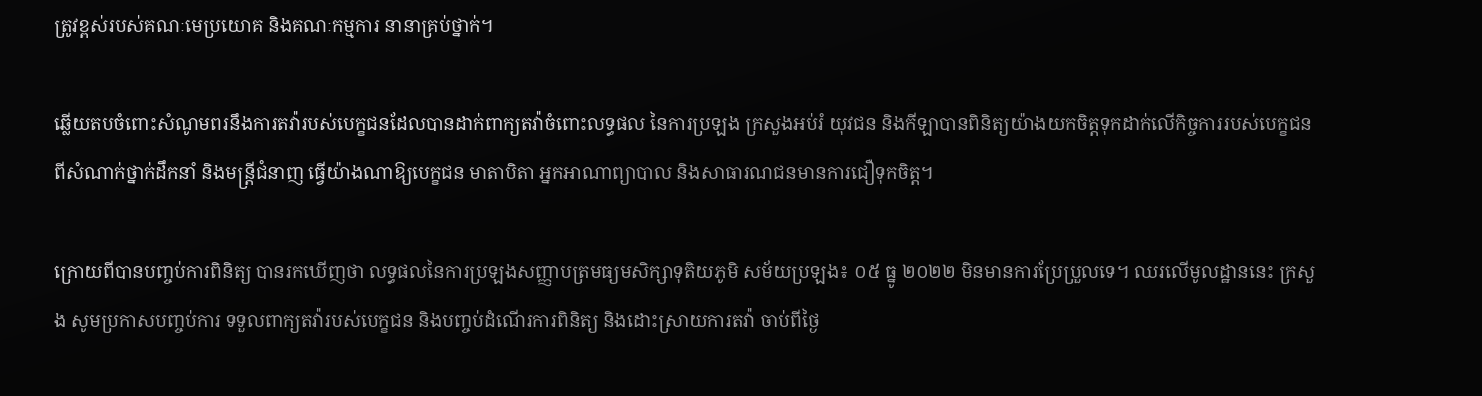ត្រូវខ្ពស់របស់គណៈមេប្រយោគ និងគណៈកម្មការ នានាគ្រប់ថ្នាក់។

ឆ្លើយតបចំពោះសំណូមពរនឹងការតវ៉ារបស់បេក្ខជនដែលបានដាក់ពាក្យតវ៉ាចំពោះលទ្ធផល នៃការប្រឡង ក្រសួងអប់រំ យុវជន និងកីឡាបានពិនិត្យយ៉ាងយកចិត្តទុកដាក់លើកិច្ចការរបស់បេក្ខជនពីសំណាក់ថ្នាក់ដឹកនាំ និងមន្ត្រីជំនាញ ធ្វើយ៉ាងណាឱ្យបេក្ខជន មាតាបិតា អ្នកអាណាព្យាបាល និងសាធារណជនមានការជឿទុកចិត្ត។

ក្រោយពីបានបញ្ចប់ការពិនិត្យ បានរកឃើញថា លទ្ធផលនៃការប្រឡងសញ្ញាបត្រមធ្យមសិក្សាទុតិយភូមិ សម័យប្រឡង៖ ០៥ ធ្នូ ២០២២ មិនមានការប្រែប្រួលទេ។ ឈរលើមូលដ្ឋាននេះ ក្រសួង សូមប្រកាសបញ្ចប់ការ ទទួលពាក្យតវ៉ារបស់បេក្ខជន និងបញ្ចប់ដំណើរការពិនិត្យ និងដោះស្រាយការតវ៉ា ចាប់ពីថ្ងៃ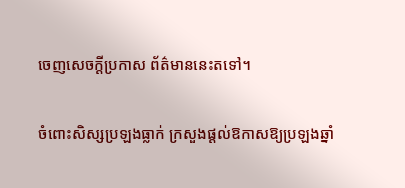ចេញសេចក្ដីប្រកាស ព័ត៌មាននេះតទៅ។

ចំពោះសិស្សប្រឡងធ្លាក់ ក្រសួងផ្តល់ឱកាសឱ្យប្រឡងឆ្នាំ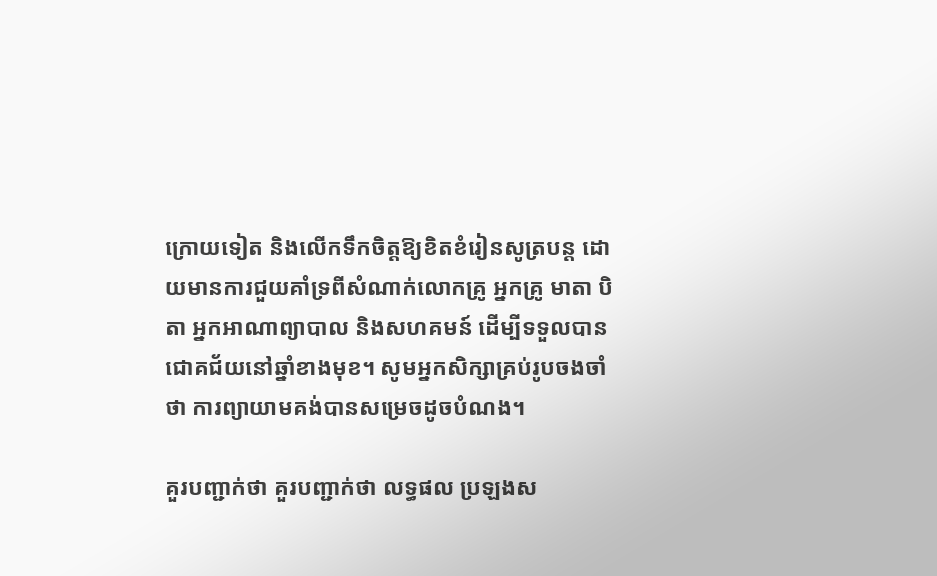ក្រោយទៀត និងលើកទឹកចិត្តឱ្យខិតខំរៀនសូត្របន្ត ដោយមានការជួយគាំទ្រពីសំណាក់លោកគ្រូ អ្នកគ្រូ មាតា បិតា អ្នកអាណាព្យាបាល និងសហគមន៍ ដើម្បីទទួលបានជោគជ័យនៅឆ្នាំខាងមុខ។ សូមអ្នកសិក្សាគ្រប់រូបចងចាំថា ការព្យាយាមគង់បានសម្រេចដូចបំណង។

គួរបញ្ជាក់ថា គួរបញ្ជាក់ថា លទ្ធផល ប្រឡងស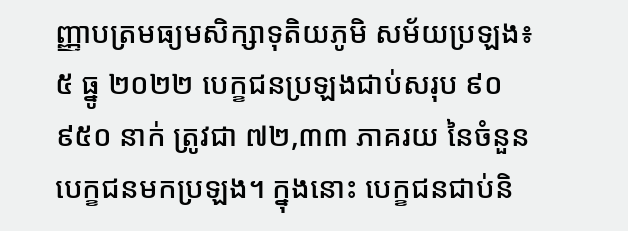ញ្ញាបត្រមធ្យមសិក្សាទុតិយភូមិ សម័យប្រឡង៖ ៥ ធ្នូ ២០២២ បេក្ខជនប្រឡងជាប់សរុប ៩០ ៩៥០ នាក់ ត្រូវជា ៧២,៣៣ ភាគរយ នៃចំនួនបេក្ខជនមកប្រឡង។ ក្នុងនោះ បេក្ខជនជាប់និ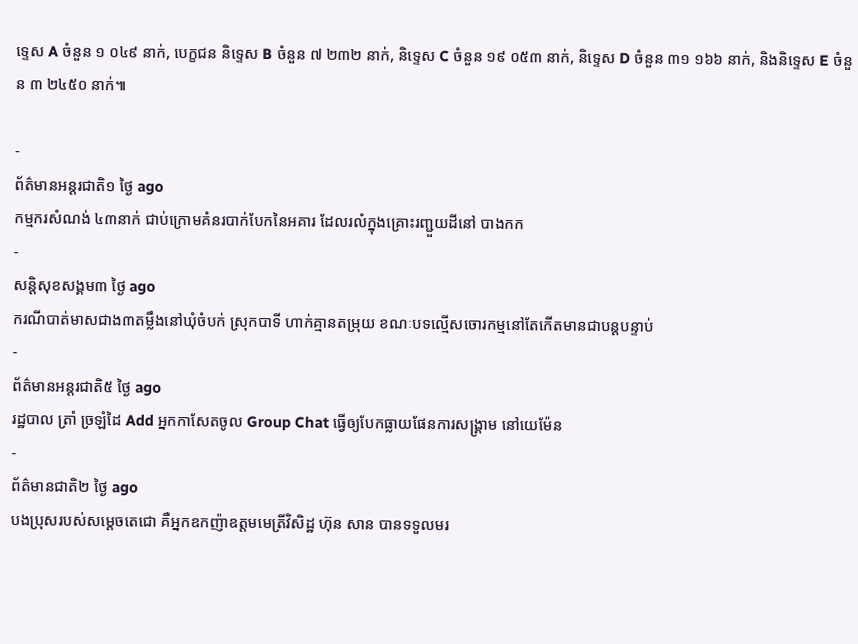ទ្ទេស A ចំនួន ១ ០៤៩ នាក់, បេក្ខជន និទ្ទេស B ចំនួន ៧ ២៣២ នាក់, និទ្ទេស C ចំនួន ១៩ ០៥៣ នាក់, និទ្ទេស D ចំនួន ៣១ ១៦៦ នាក់, និងនិទ្ទេស E ចំនួន ៣ ២៤៥០ នាក់៕

-
ព័ត៌មានអន្ដរជាតិ១ ថ្ងៃ ago
កម្មករសំណង់ ៤៣នាក់ ជាប់ក្រោមគំនរបាក់បែកនៃអគារ ដែលរលំក្នុងគ្រោះរញ្ជួយដីនៅ បាងកក
-
សន្តិសុខសង្គម៣ ថ្ងៃ ago
ករណីបាត់មាសជាង៣តម្លឹងនៅឃុំចំបក់ ស្រុកបាទី ហាក់គ្មានតម្រុយ ខណៈបទល្មើសចោរកម្មនៅតែកើតមានជាបន្តបន្ទាប់
-
ព័ត៌មានអន្ដរជាតិ៥ ថ្ងៃ ago
រដ្ឋបាល ត្រាំ ច្រឡំដៃ Add អ្នកកាសែតចូល Group Chat ធ្វើឲ្យបែកធ្លាយផែនការសង្គ្រាម នៅយេម៉ែន
-
ព័ត៌មានជាតិ២ ថ្ងៃ ago
បងប្រុសរបស់សម្ដេចតេជោ គឺអ្នកឧកញ៉ាឧត្តមមេត្រីវិសិដ្ឋ ហ៊ុន សាន បានទទួលមរ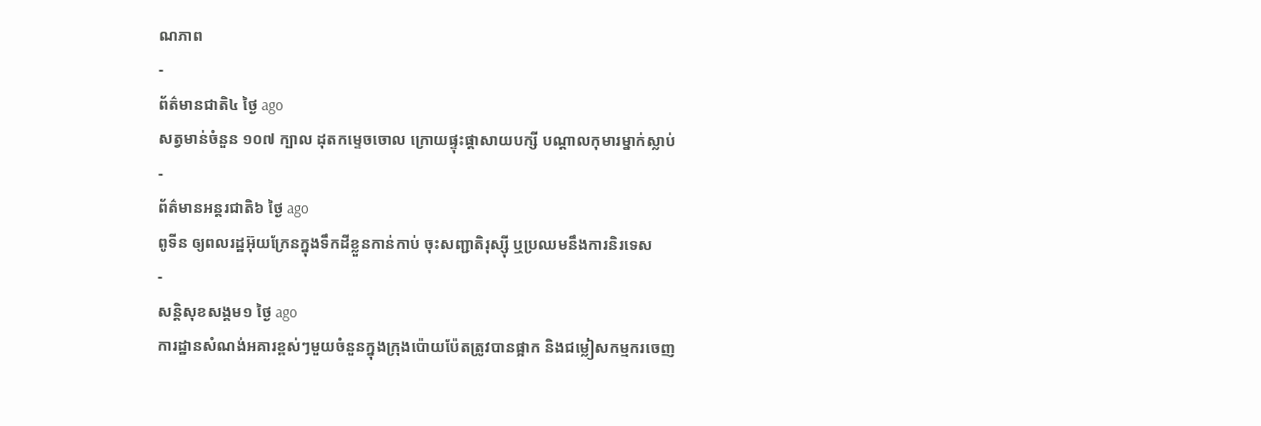ណភាព
-
ព័ត៌មានជាតិ៤ ថ្ងៃ ago
សត្វមាន់ចំនួន ១០៧ ក្បាល ដុតកម្ទេចចោល ក្រោយផ្ទុះផ្ដាសាយបក្សី បណ្តាលកុមារម្នាក់ស្លាប់
-
ព័ត៌មានអន្ដរជាតិ៦ ថ្ងៃ ago
ពូទីន ឲ្យពលរដ្ឋអ៊ុយក្រែនក្នុងទឹកដីខ្លួនកាន់កាប់ ចុះសញ្ជាតិរុស្ស៊ី ឬប្រឈមនឹងការនិរទេស
-
សន្តិសុខសង្គម១ ថ្ងៃ ago
ការដ្ឋានសំណង់អគារខ្ពស់ៗមួយចំនួនក្នុងក្រុងប៉ោយប៉ែតត្រូវបានផ្អាក និងជម្លៀសកម្មករចេញ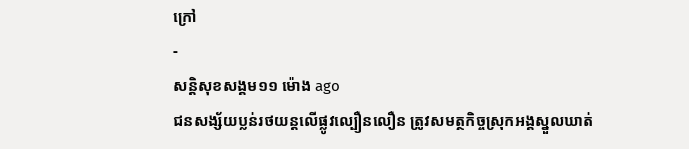ក្រៅ
-
សន្តិសុខសង្គម១១ ម៉ោង ago
ជនសង្ស័យប្លន់រថយន្តលើផ្លូវល្បឿនលឿន ត្រូវសមត្ថកិច្ចស្រុកអង្គស្នួលឃាត់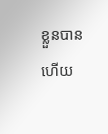ខ្លួនបានហើយ